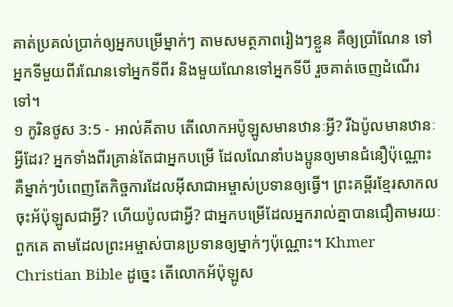គាត់ប្រគល់ប្រាក់ឲ្យអ្នកបម្រើម្នាក់ៗ តាមសមត្ថភាពរៀងៗខ្លួន គឺឲ្យប្រាំណែន ទៅអ្នកទីមួយពីរណែនទៅអ្នកទីពីរ និងមួយណែនទៅអ្នកទីបី រួចគាត់ចេញដំណើរទៅ។
១ កូរិនថូស 3:5 - អាល់គីតាប តើលោកអប៉ូឡូសមានឋានៈអ្វី? រីឯប៉ូលមានឋានៈអ្វីដែរ? អ្នកទាំងពីរគ្រាន់តែជាអ្នកបម្រើ ដែលណែនាំបងប្អូនឲ្យមានជំនឿប៉ុណ្ណោះ គឺម្នាក់ៗបំពេញតែកិច្ចការដែលអ៊ីសាជាអម្ចាស់ប្រទានឲ្យធ្វើ។ ព្រះគម្ពីរខ្មែរសាកល ចុះអ័ប៉ុឡូសជាអ្វី? ហើយប៉ូលជាអ្វី? ជាអ្នកបម្រើដែលអ្នករាល់គ្នាបានជឿតាមរយៈពួកគេ តាមដែលព្រះអម្ចាស់បានប្រទានឲ្យម្នាក់ៗប៉ុណ្ណោះ។ Khmer Christian Bible ដូច្នេះ តើលោកអ័ប៉ុឡូស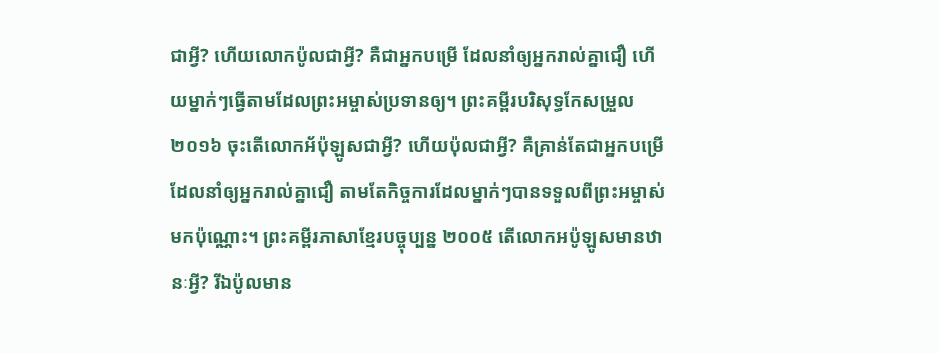ជាអ្វី? ហើយលោកប៉ូលជាអ្វី? គឺជាអ្នកបម្រើ ដែលនាំឲ្យអ្នករាល់គ្នាជឿ ហើយម្នាក់ៗធ្វើតាមដែលព្រះអម្ចាស់ប្រទានឲ្យ។ ព្រះគម្ពីរបរិសុទ្ធកែសម្រួល ២០១៦ ចុះតើលោកអ័ប៉ុឡូសជាអ្វី? ហើយប៉ុលជាអ្វី? គឺគ្រាន់តែជាអ្នកបម្រើដែលនាំឲ្យអ្នករាល់គ្នាជឿ តាមតែកិច្ចការដែលម្នាក់ៗបានទទួលពីព្រះអម្ចាស់មកប៉ុណ្ណោះ។ ព្រះគម្ពីរភាសាខ្មែរបច្ចុប្បន្ន ២០០៥ តើលោកអប៉ូឡូសមានឋានៈអ្វី? រីឯប៉ូលមាន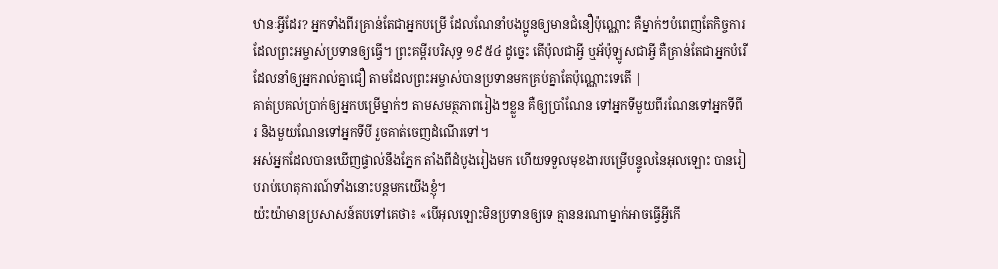ឋានៈអ្វីដែរ? អ្នកទាំងពីរគ្រាន់តែជាអ្នកបម្រើ ដែលណែនាំបងប្អូនឲ្យមានជំនឿប៉ុណ្ណោះ គឺម្នាក់ៗបំពេញតែកិច្ចការដែលព្រះអម្ចាស់ប្រទានឲ្យធ្វើ។ ព្រះគម្ពីរបរិសុទ្ធ ១៩៥៤ ដូច្នេះ តើប៉ុលជាអ្វី ឬអ័ប៉ុឡូសជាអ្វី គឺគ្រាន់តែជាអ្នកបំរើដែលនាំឲ្យអ្នករាល់គ្នាជឿ តាមដែលព្រះអម្ចាស់បានប្រទានមកគ្រប់គ្នាតែប៉ុណ្ណោះទេតើ |
គាត់ប្រគល់ប្រាក់ឲ្យអ្នកបម្រើម្នាក់ៗ តាមសមត្ថភាពរៀងៗខ្លួន គឺឲ្យប្រាំណែន ទៅអ្នកទីមួយពីរណែនទៅអ្នកទីពីរ និងមួយណែនទៅអ្នកទីបី រួចគាត់ចេញដំណើរទៅ។
អស់អ្នកដែលបានឃើញផ្ទាល់នឹងភ្នែក តាំងពីដំបូងរៀងមក ហើយទទួលមុខងារបម្រើបន្ទូលនៃអុលឡោះ បានរៀបរាប់ហេតុការណ៍ទាំងនោះបន្ដមកយើងខ្ញុំ។
យ៉ះយ៉ាមានប្រសាសន៍តបទៅគេថា៖ «បើអុលឡោះមិនប្រទានឲ្យទេ គ្មាននរណាម្នាក់អាចធ្វើអ្វីកើ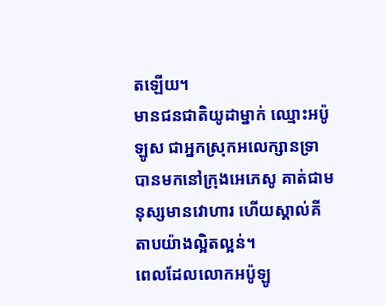តឡើយ។
មានជនជាតិយូដាម្នាក់ ឈ្មោះអប៉ូឡូស ជាអ្នកស្រុកអលេក្សានទ្រា បានមកនៅក្រុងអេភេសូ គាត់ជាមនុស្សមានវោហារ ហើយស្គាល់គីតាបយ៉ាងល្អិតល្អន់។
ពេលដែលលោកអប៉ូឡូ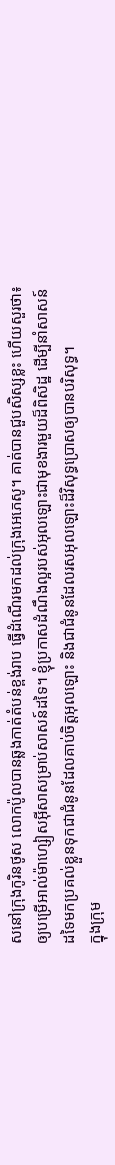សនៅក្រុងកូរិនថូស លោកប៉ូលបានឆ្លងកាត់តំបន់ខ្ពង់រាប ធ្វើដំណើរមកដល់ក្រុងអេភេសូ។ គាត់បានជួបសិស្សខ្លះ ហើយសួរថា៖
ឲ្យបម្រើអាល់ម៉ាហ្សៀសអ៊ីសាសម្រាប់សាសន៍ដទៃ។ ខ្ញុំប្រកាសដំណឹងល្អរបស់អុលឡោះជាមុខងារមួយដ៏ពិសិដ្ឋ ដើម្បីនាំសាសន៍ដទៃមកប្រគល់ខ្លួនទុកជាជំនូនដែលគាប់ចិត្តអុលឡោះ និងជាជំនូនដែលរសអុលឡោះដ៏វិសុទ្ធប្រោសឲ្យបានបរិសុទ្ធ។
ក្នុងក្រុម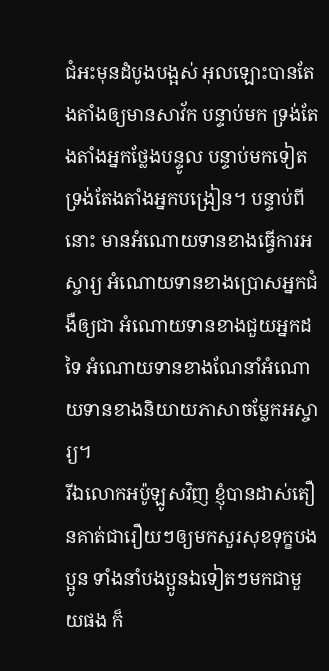ជំអះមុនដំបូងបង្អស់ អុលឡោះបានតែងតាំងឲ្យមានសាវ័ក បន្ទាប់មក ទ្រង់តែងតាំងអ្នកថ្លែងបន្ទូល បន្ទាប់មកទៀត ទ្រង់តែងតាំងអ្នកបង្រៀន។ បន្ទាប់ពីនោះ មានអំណោយទានខាងធ្វើការអស្ចារ្យ អំណោយទានខាងប្រោសអ្នកជំងឺឲ្យជា អំណោយទានខាងជួយអ្នកដទៃ អំណោយទានខាងណែនាំអំណោយទានខាងនិយាយភាសាចម្លែកអស្ចារ្យ។
រីឯលោកអប៉ូឡូសវិញ ខ្ញុំបានដាស់តឿនគាត់ជារឿយៗឲ្យមកសួរសុខទុក្ខបងប្អូន ទាំងនាំបងប្អូនឯទៀតៗមកជាមួយផង ក៏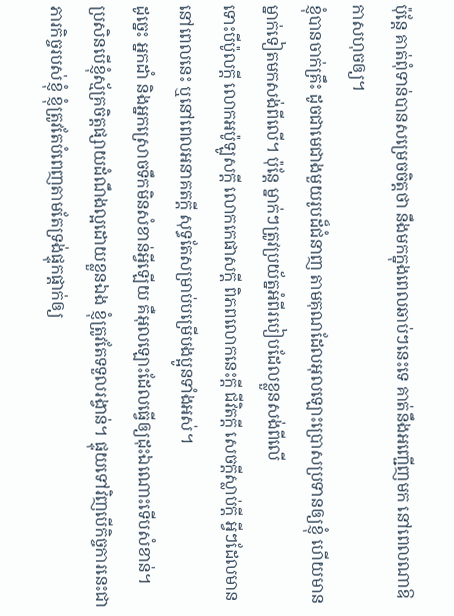ប៉ុន្ដែ គាត់ពុំទាន់បានសម្រេចចិត្ដថា នឹងមកក្នុងពេលឆាប់ៗនេះទេ គាត់នឹងអញ្ជើញមក នៅពេលណាឱកាសហុចឲ្យ។
ខ្ញុំបានចាក់គ្រឹះ ដូចជាមេជាងមួយរូបដ៏ជំនាញ តាមគុណដែលអុលឡោះប្រោសប្រទានឲ្យខ្ញុំ ហើយមានម្នាក់ទៀតមកសង់ពីលើ។ ប៉ុន្ដែ ម្នាក់ៗត្រូវប្រយ័ត្នអំពីរបៀបដែលខ្លួនសង់ពីលើ
ទោះបីប៉ូលក្ដី លោកអប៉ូឡូសក្ដី លោកកេផាសក្ដី ពិភពលោកនេះក្ដី ជីវិតក្ដី សេចក្ដីស្លាប់ក្ដី អ្វីៗដែលមាននៅពេលនេះ ឬនៅពេលអនាគតក្ដី សុទ្ធតែសម្រាប់បម្រើបងប្អូនទាំងអស់។
ដូច្នេះ អ្នកដាំ និងអ្នកស្រោចទឹកមិនសំខាន់អ្វីឡើយ គឺអុលឡោះដែលធ្វើឲ្យដុះឯណោះទើបសំខាន់។
ប្រសិនបើខ្ញុំស្ម័គ្រចិត្ដផ្សាយដំណឹងល្អដោយខ្លួនឯង ខ្ញុំត្រូវតែទទួលរង្វាន់។ ផ្ទុយទៅវិញបើកិច្ចការនេះជាភារកិច្ចរបស់ខ្ញុំ ខ្ញុំត្រូវតែបំពេញតាមតែទ្រង់ផ្ទុកផ្ដាក់ឲ្យ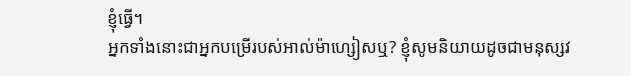ខ្ញុំធ្វើ។
អ្នកទាំងនោះជាអ្នកបម្រើរបស់អាល់ម៉ាហ្សៀសឬ? ខ្ញុំសូមនិយាយដូចជាមនុស្សវ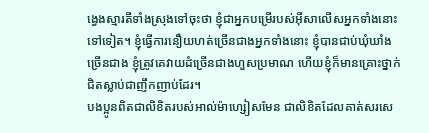ង្វេងស្មារតីទាំងស្រុងទៅចុះថា ខ្ញុំជាអ្នកបម្រើរបស់អ៊ីសាលើសអ្នកទាំងនោះទៅទៀត។ ខ្ញុំធ្វើការនឿយហត់ច្រើនជាងអ្នកទាំងនោះ ខ្ញុំបានជាប់ឃុំឃាំងច្រើនជាង ខ្ញុំត្រូវគេវាយដំច្រើនជាងហួសប្រមាណ ហើយខ្ញុំក៏មានគ្រោះថ្នាក់ជិតស្លាប់ជាញឹកញាប់ដែរ។
បងប្អូនពិតជាលិខិតរបស់អាល់ម៉ាហ្សៀសមែន ជាលិខិតដែលគាត់សរសេ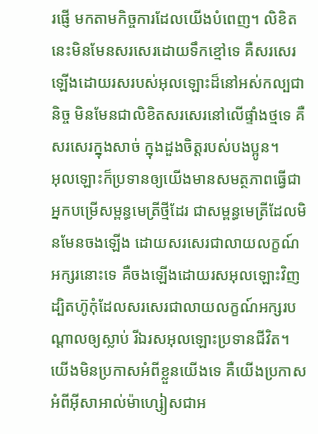រផ្ញើ មកតាមកិច្ចការដែលយើងបំពេញ។ លិខិតនេះមិនមែនសរសេរដោយទឹកខ្មៅទេ គឺសរសេរឡើងដោយរសរបស់អុលឡោះដ៏នៅអស់កល្បជានិច្ច មិនមែនជាលិខិតសរសេរនៅលើផ្ទាំងថ្មទេ គឺសរសេរក្នុងសាច់ ក្នុងដួងចិត្ដរបស់បងប្អូន។
អុលឡោះក៏ប្រទានឲ្យយើងមានសមត្ថភាពធ្វើជាអ្នកបម្រើសម្ពន្ធមេត្រីថ្មីដែរ ជាសម្ពន្ធមេត្រីដែលមិនមែនចងឡើង ដោយសរសេរជាលាយលក្ខណ៍អក្សរនោះទេ គឺចងឡើងដោយរសអុលឡោះវិញ ដ្បិតហ៊ូកុំដែលសរសេរជាលាយលក្ខណ៍អក្សរបណ្ដាលឲ្យស្លាប់ រីឯរសអុលឡោះប្រទានជីវិត។
យើងមិនប្រកាសអំពីខ្លួនយើងទេ គឺយើងប្រកាសអំពីអ៊ីសាអាល់ម៉ាហ្សៀសជាអ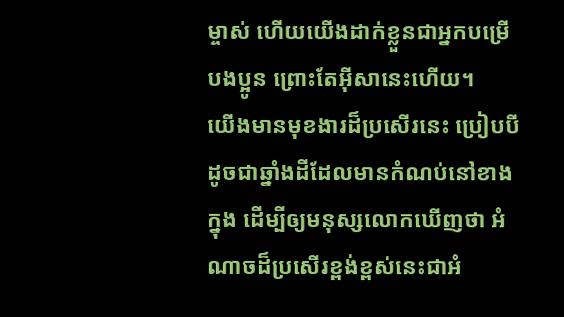ម្ចាស់ ហើយយើងដាក់ខ្លួនជាអ្នកបម្រើបងប្អូន ព្រោះតែអ៊ីសានេះហើយ។
យើងមានមុខងារដ៏ប្រសើរនេះ ប្រៀបបីដូចជាឆ្នាំងដីដែលមានកំណប់នៅខាងក្នុង ដើម្បីឲ្យមនុស្សលោកឃើញថា អំណាចដ៏ប្រសើរខ្ពង់ខ្ពស់នេះជាអំ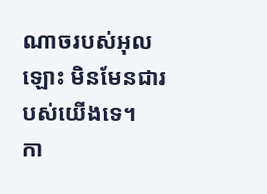ណាចរបស់អុលឡោះ មិនមែនជារបស់យើងទេ។
កា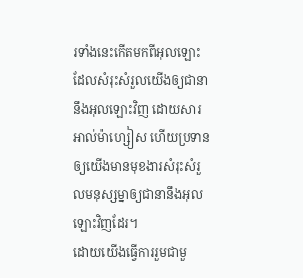រទាំងនេះកើតមកពីអុលឡោះ ដែលសំរុះសំរួលយើងឲ្យជានានឹងអុលឡោះវិញ ដោយសារអាល់ម៉ាហ្សៀស ហើយប្រទានឲ្យយើងមានមុខងារសំរុះសំរួលមនុស្សម្នាឲ្យជានានឹងអុលឡោះវិញដែរ។
ដោយយើងធ្វើការរួមជាមួ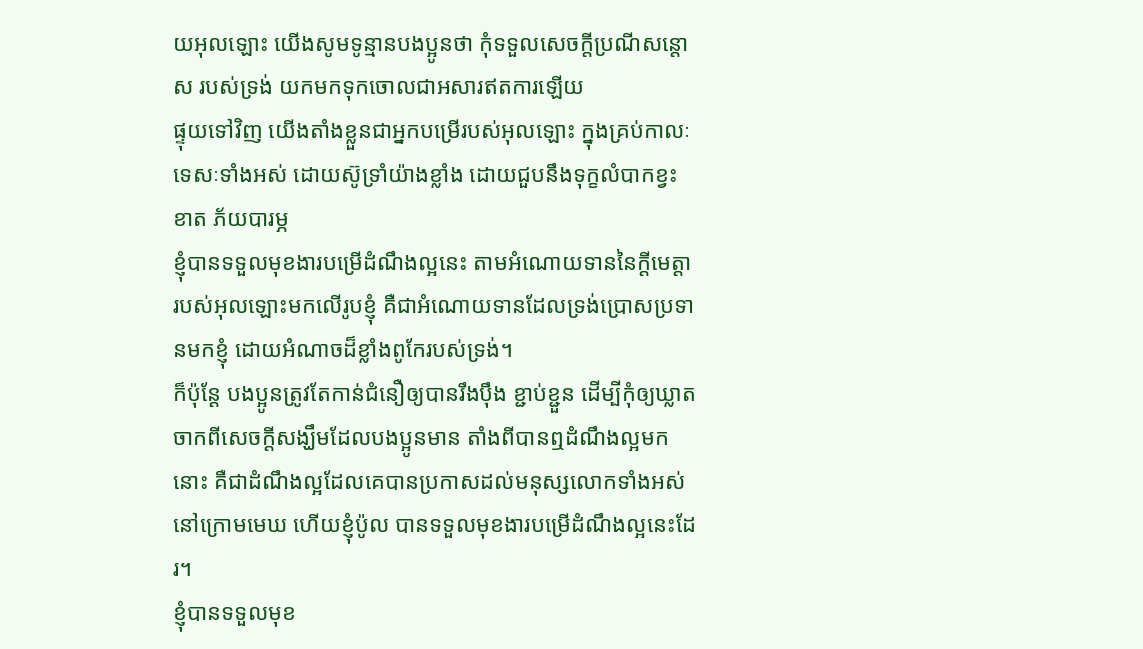យអុលឡោះ យើងសូមទូន្មានបងប្អូនថា កុំទទួលសេចក្តីប្រណីសន្តោស របស់ទ្រង់ យកមកទុកចោលជាអសារឥតការឡើយ
ផ្ទុយទៅវិញ យើងតាំងខ្លួនជាអ្នកបម្រើរបស់អុលឡោះ ក្នុងគ្រប់កាលៈទេសៈទាំងអស់ ដោយស៊ូទ្រាំយ៉ាងខ្លាំង ដោយជួបនឹងទុក្ខលំបាកខ្វះខាត ភ័យបារម្ភ
ខ្ញុំបានទទួលមុខងារបម្រើដំណឹងល្អនេះ តាមអំណោយទាននៃក្តីមេត្តារបស់អុលឡោះមកលើរូបខ្ញុំ គឺជាអំណោយទានដែលទ្រង់ប្រោសប្រទានមកខ្ញុំ ដោយអំណាចដ៏ខ្លាំងពូកែរបស់ទ្រង់។
ក៏ប៉ុន្ដែ បងប្អូនត្រូវតែកាន់ជំនឿឲ្យបានរឹងប៉ឹង ខ្ជាប់ខ្ជួន ដើម្បីកុំឲ្យឃ្លាតចាកពីសេចក្ដីសង្ឃឹមដែលបងប្អូនមាន តាំងពីបានឮដំណឹងល្អមកនោះ គឺជាដំណឹងល្អដែលគេបានប្រកាសដល់មនុស្សលោកទាំងអស់នៅក្រោមមេឃ ហើយខ្ញុំប៉ូល បានទទួលមុខងារបម្រើដំណឹងល្អនេះដែរ។
ខ្ញុំបានទទួលមុខ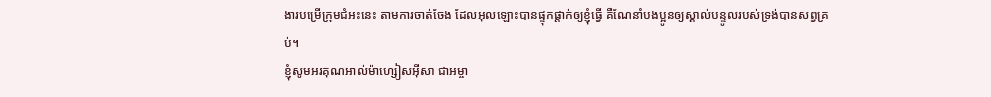ងារបម្រើក្រុមជំអះនេះ តាមការចាត់ចែង ដែលអុលឡោះបានផ្ទុកផ្ដាក់ឲ្យខ្ញុំធ្វើ គឺណែនាំបងប្អូនឲ្យស្គាល់បន្ទូលរបស់ទ្រង់បានសព្វគ្រប់។
ខ្ញុំសូមអរគុណអាល់ម៉ាហ្សៀសអ៊ីសា ជាអម្ចា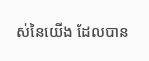ស់នៃយើង ដែលបាន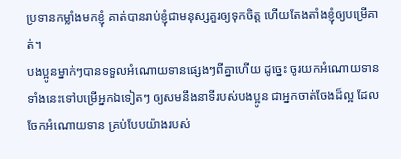ប្រទានកម្លាំងមកខ្ញុំ គាត់បានរាប់ខ្ញុំជាមនុស្សគួរឲ្យទុកចិត្ដ ហើយតែងតាំងខ្ញុំឲ្យបម្រើគាត់។
បងប្អូនម្នាក់ៗបានទទួលអំណោយទានផ្សេងៗពីគ្នាហើយ ដូច្នេះ ចូរយកអំណោយទានទាំងនេះទៅបម្រើអ្នកឯទៀតៗ ឲ្យសមនឹងនាទីរបស់បងប្អូន ជាអ្នកចាត់ចែងដ៏ល្អ ដែលចែកអំណោយទាន គ្រប់បែបយ៉ាងរបស់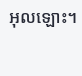អុលឡោះ។